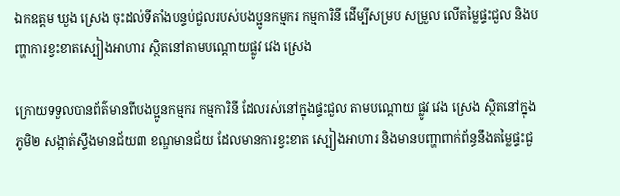ឯកឧត្ដម ឃួង ស្រេង ចុះដល់ទីតាំងបន្ទប់ជួលរបស់បងប្អូនកម្មករ កម្មការិនី ដើម្បីសម្រប សម្រួល លើតម្លៃផ្ទះជួល និងបញ្ហាការខ្វះខាតស្បៀងអាហារ ស្ថិតនៅតាមបណ្ដោយផ្លូវ វេង ស្រេង

ក្រោយទទួលបានព័ត៌មានពីបងប្អូនកម្មករ កម្មការិនី ដែលរស់នៅក្នុងផ្ទះជួល តាមបណ្តោយ ផ្លូវ វេង ស្រេង ស្ថិតនៅក្នុងភូមិ២ សង្កាត់ស្ទឹងមានជ័យ៣ ខណ្ឌមានជ័យ ដែលមានការខ្វះខាត ស្បៀងអាហារ និងមានបញ្ហាពាក់ព័ន្ធនឹងតម្លៃផ្ទះជួ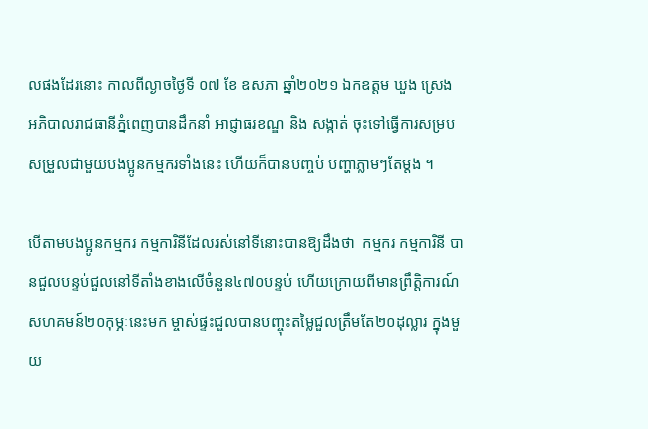លផងដែរនោះ កាលពីល្ងាចថ្ងៃទី ០៧ ខែ ឧសភា ឆ្នាំ២០២១ ឯកឧត្ដម ឃួង ស្រេង  អភិបាលរាជធានីភ្នំពេញបានដឹកនាំ អាជ្ញាធរខណ្ឌ និង សង្កាត់ ចុះទៅធ្វើការសម្របសម្រួលជាមួយបងប្អូនកម្មករទាំងនេះ ហើយក៏បានបញ្ចប់ បញ្ហាភ្លាមៗតែម្តង ។

បើតាមបងប្អូនកម្មករ កម្មការិនីដែលរស់នៅទីនោះបានឱ្យដឹងថា  កម្មករ កម្មការិនី បានជួលបន្ទប់ជួលនៅទីតាំងខាងលើចំនួន៤៧០បន្ទប់ ហើយក្រោយពីមានព្រឹត្តិការណ៍ សហគមន៍២០កុម្ភៈនេះមក ម្ចាស់ផ្ទះជួលបានបញ្ចុះតម្លៃជួលត្រឹមតែ២០ដុល្លារ ក្នុងមួយ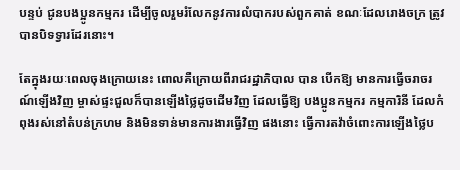បន្ទប់ ជូនបងប្អូនកម្មករ ដើម្បីចូលរួមរំលែកនូវការលំបាករបស់ពួកគាត់ ខណៈដែលរោងចក្រ ត្រូវ បានបិទទ្វារដែរនោះ។

តែក្នុងរយៈពេលចុងក្រោយនេះ ពោលគឺក្រោយពីរាជរដ្ឋាភិបាល បាន បើកឱ្យ មានការធ្វើចរាចរណ៍ឡើងវិញ ម្ចាស់ផ្ទះជួលក៏បានឡើងថ្លៃដូចដើមវិញ ដែលធ្វើឱ្យ បងប្អូនកម្មករ កម្មការិនី ដែលកំពុងរស់នៅតំបន់ក្រហម និងមិនទាន់មានការងារធ្វើវិញ ផងនោះ ធ្វើការតវ៉ាចំពោះការឡើងថ្លៃប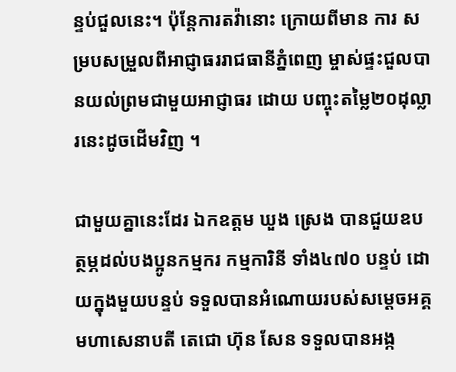ន្ទប់ជួលនេះ។ ប៉ុន្តែការតវ៉ានោះ ក្រោយពីមាន ការ សម្របសម្រួលពីអាជ្ញាធររាជធានីភ្នំពេញ ម្ចាស់ផ្ទះជួលបានយល់ព្រមជាមួយអាជ្ញាធរ ដោយ បញ្ចុះតម្លៃ២០ដុល្លារនេះដូចដើមវិញ ។

ជាមួយគ្នានេះដែរ ឯកឧត្ដម ឃួង ស្រេង បានជួយឧបត្ថម្ភដល់បងប្អូនកម្មករ កម្មការិនី ទាំង៤៧០ បន្ទប់ ដោយក្នុងមួយបន្ទប់ ទទួលបានអំណោយរបស់សម្ដេចអគ្គមហាសេនាបតី តេជោ ហ៊ុន សែន ទទួលបានអង្ក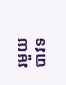រមួយបាវទ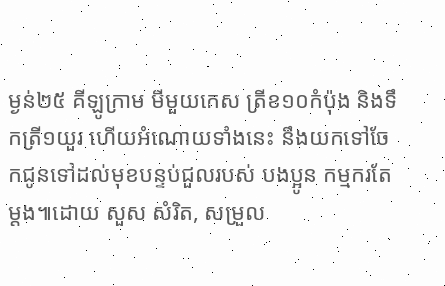ម្ងន់២៥ គីឡូក្រាម មីមួយកេស ត្រីខ១០កំប៉ុង និងទឹកត្រី១យួរ ហើយអំណោយទាំងនេះ នឹងយកទៅចែកជូនទៅដល់មុខបន្ទប់ជួលរបស់ បងប្អូន កម្មករតែម្ដង៕ដោយ សួស សំរិត, សម្រួល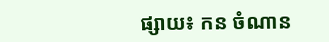ផ្សាយ៖ កន ចំណាន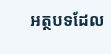អត្ថបទដែល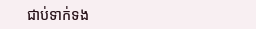ជាប់ទាក់ទង